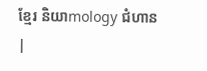ខ្មែរ និយាmology ជំហាន|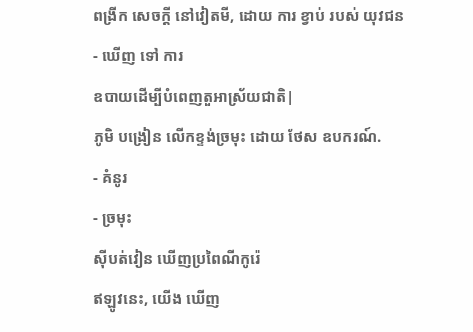ពង្រីក សេចក្តី នៅវៀតមី, ដោយ ការ ខ្វាប់ របស់ យុវជន
- ឃើញ ទៅ ការ
ឧបាយដើម្បីបំពេញតួអាស្រ័យជាតិ|
ភូមិ បង្រៀន លេីកខ្ទង់ច្រមុះ ដោយ ថែស ឧបករណ៍.
- គំនូរ
- ច្រមុះ
ស៊ីបត់វៀន ឃើញប្រពៃណីកូរ៉េ
ឥឡូវនេះ, យើង ឃើញ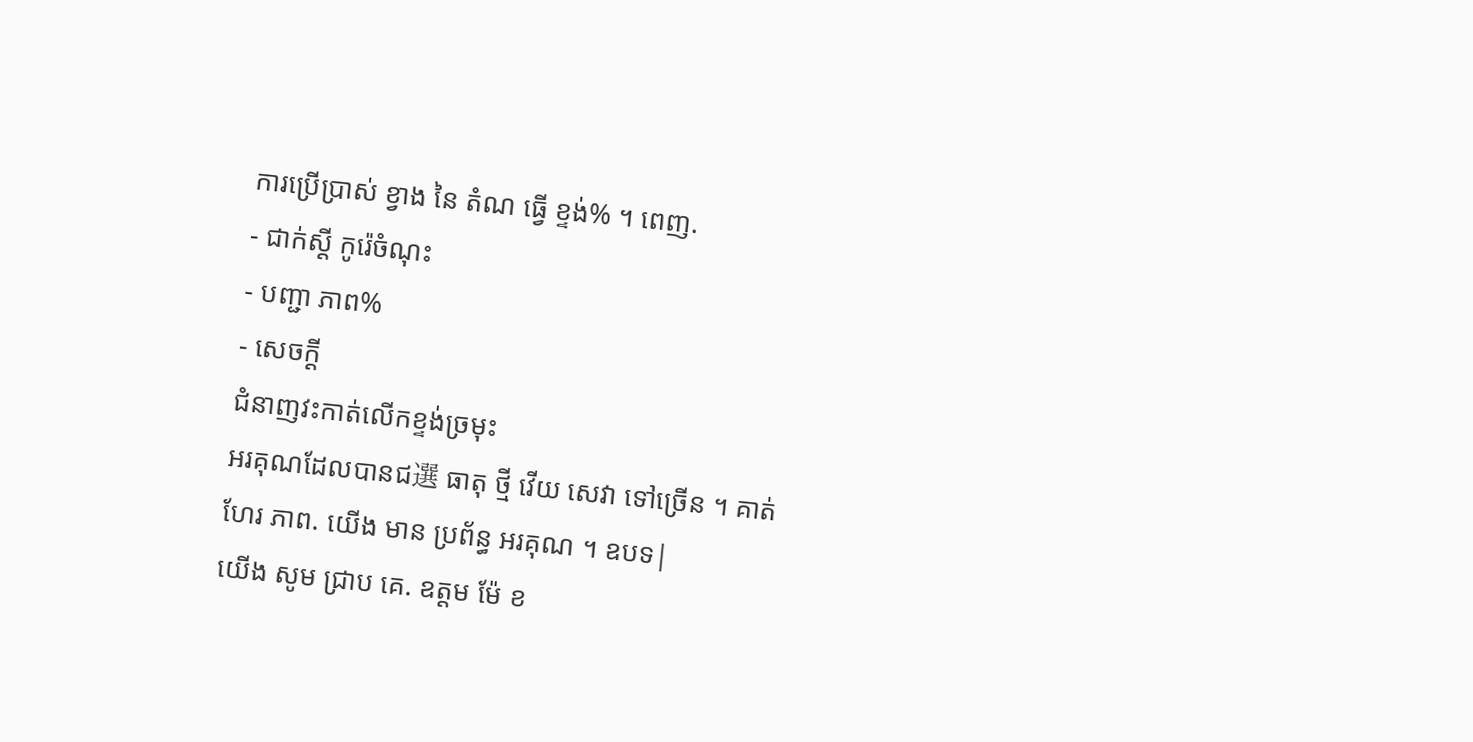ការប្រើប្រាស់ ខ្វាង នៃ តំណ ធ្វើ ខ្ទង់% ។ ពេញ.
- ជាក់ស្តី កូរ៉េចំណុះ
- បញ្ជា ភាព%
- សេចក្ដី
ជំនាញវះកាត់លេីកខ្ទង់ច្រមុះ
អរគុណដែលបានជ選 ធាតុ ថ្មី វើយ សេវា ទៅច្រើន ។ គាត់ ហែរ ភាព. យើង មាន ប្រព័ន្ធ អរគុណ ។ ឧបទ|
យើង សូម ជ្រាប គេ. ឧត្តម ម៉ែ ខ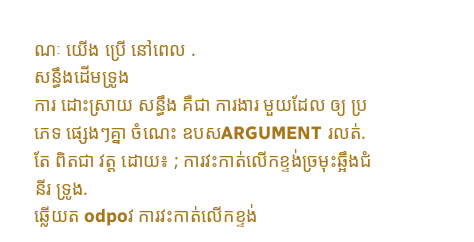ណៈ យើង ប្រើ នៅពេល .
សន្ធឹងដើមទ្រូង
ការ ដោះស្រាយ សន្ធឹង គឺជា ការងារ មួយដែល ឲ្យ ប្រភេទ ផ្សេងៗគ្នា ចំណេះ ឧបសARGUMENT រលត់. តែ ពិតជា វត្ត ដោយ៖ ; ការវះកាត់លេីកខ្ទង់ច្រមុះឆ្អឹងជំនីរ ទ្រូង.
ឆ្លើយត odpoវ ការវះកាត់លេីកខ្ទង់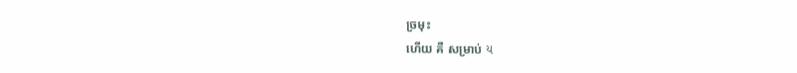ច្រមុះ
ហើយ គឺ សម្រាប់ ય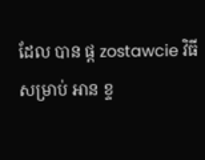ដែល បាន ផ្ត zostawcie វិធី សម្រាប់ អាន ខ្ទ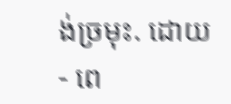ង់ច្រមុះ. ដោយ
- ពេ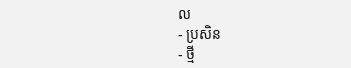ល
- ប្រសិន
- ថ្មី